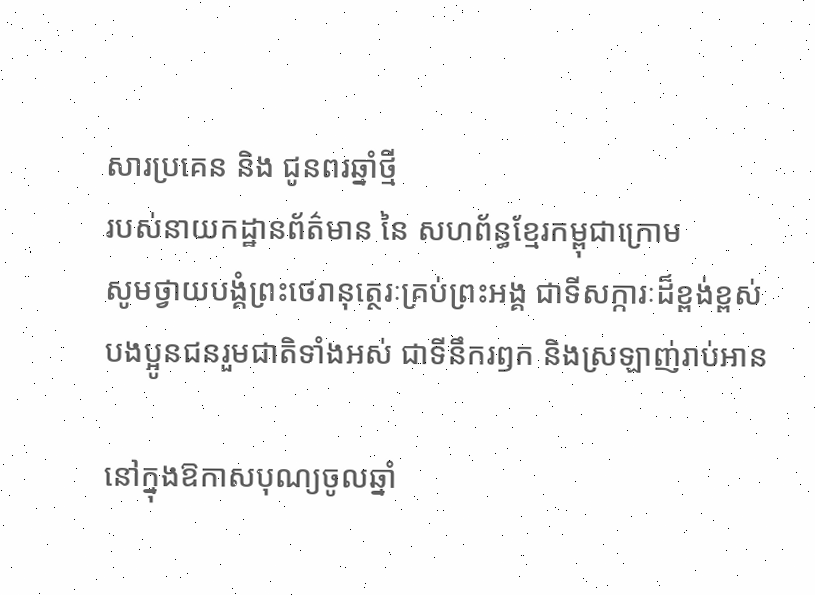សារប្រគេន និង ជូនពរឆ្នាំថ្មី
របស់នាយកដ្ឋានព័ត៌មាន នៃ សហព័ន្ធខ្មែរកម្ពុជាក្រោម
សូមថ្វាយបង្គំព្រះថេរានុត្ថេរៈគ្រប់ព្រះអង្គ ជាទីសក្ការៈដ៏ខ្ពង់ខ្ពស់
បងប្អូនជនរួមជាតិទាំងអស់ ជាទីនឹករឭក និងស្រឡាញ់រាប់អាន

នៅក្នុងឱកាសបុណ្យចូលឆ្នាំ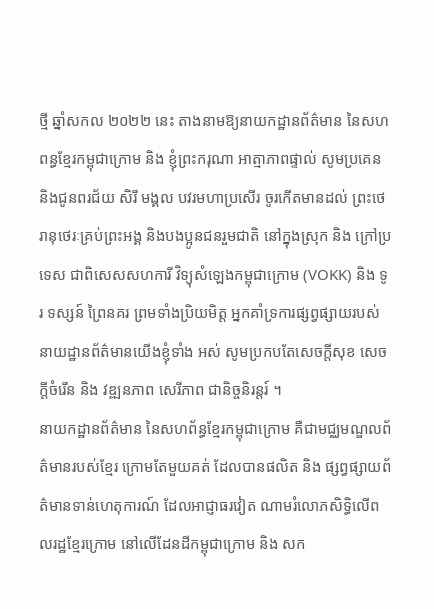ថ្មី ឆ្នាំសកល ២០២២ នេះ តាងនាមឱ្យនាយកដ្ឋានព័ត៌មាន នៃសហពន្ធខ្មែរកម្ពុជាក្រោម និង ខ្ញុំព្រះករុណា អាត្មាភាពផ្ទាល់ សូមប្រគេន និងជូនពរជ័យ សិរី មង្គល បវរមហាប្រសើរ ចូរកើតមានដល់ ព្រះថេរានុថេរៈគ្រប់ព្រះអង្គ និងបងប្អូនជនរួមជាតិ នៅក្នុងស្រុក និង ក្រៅប្រទេស ជាពិសេសសហការី វិទ្យុសំឡេងកម្ពុជាក្រោម (VOKK) និង ទូរ ទស្សន៍ ព្រៃនគរ ព្រមទាំងប្រិយមិត្ត អ្នកគាំទ្រការផ្សព្វផ្សាយរបស់នាយដ្ឋានព័ត៌មានយើងខ្ញុំទាំង អស់ សូមប្រកបតែសេចក្តីសុខ សេចក្តីចំរើន និង វឌ្ឍនភាព សេរីភាព ជានិច្ចនិរន្តរ៍ ។
នាយកដ្ឋានព័ត៌មាន នៃសហព័ន្ធខ្មែរកម្ពុជាក្រោម គឺជាមជ្ឈមណ្ឌលព័ត៌មានរបស់ខ្មែរ ក្រោមតែមួយគត់ ដែលបានផលិត និង ផ្សព្វផ្សាយព័ត៌មានទាន់ហេតុការណ៍ ដែលអាជ្ញាធរវៀត ណាមរំលោភសិទ្ធិលើពលរដ្ឋខ្មែរក្រោម នៅលើដែនដីកម្ពុជាក្រោម និង សក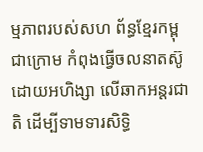ម្មភាពរបស់សហ ព័ន្ធខ្មែរកម្ពុជាក្រោម កំពុងធ្វើចលនាតស៊ូដោយអហិង្សា លើឆាកអន្តរជាតិ ដើម្បីទាមទារសិទ្ធិ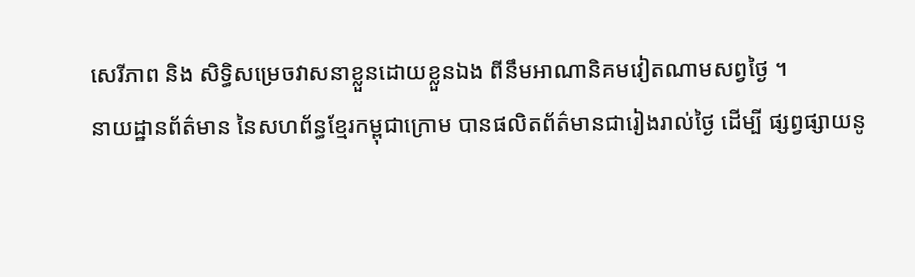សេរីភាព និង សិទ្ធិសម្រេចវាសនាខ្លួនដោយខ្លួនឯង ពីនឹមអាណានិគមវៀតណាមសព្វថ្ងៃ ។
នាយដ្ឋានព័ត៌មាន នៃសហព័ន្ធខ្មែរកម្ពុជាក្រោម បានផលិតព័ត៌មានជារៀងរាល់ថ្ងៃ ដើម្បី ផ្សព្វផ្សាយនូ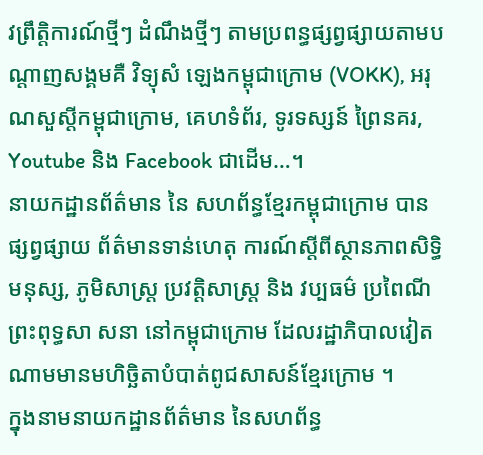វព្រឹត្តិការណ៍ថ្មីៗ ដំណឹងថ្មីៗ តាមប្រពន្ធផ្សព្វផ្សាយតាមបណ្តាញសង្គមគឺ វិទ្យុសំ ឡេងកម្ពុជាក្រោម (VOKK), អរុណសួស្តីកម្ពុជាក្រោម, គេហទំព័រ, ទូរទស្សន៍ ព្រៃនគរ, Youtube និង Facebook ជាដើម…។
នាយកដ្ឋានព័ត៌មាន នៃ សហព័ន្ធខ្មែរកម្ពុជាក្រោម បានផ្សព្វផ្សាយ ព័ត៌មានទាន់ហេតុ ការណ៍ស្តីពីស្ថានភាពសិទ្ធិមនុស្ស, ភូមិសាស្រ្ត ប្រវត្តិសាស្រ្ត និង វប្បធម៌ ប្រពៃណី ព្រះពុទ្ធសា សនា នៅកម្ពុជាក្រោម ដែលរដ្ឋាភិបាលវៀតណាមមានមហិច្ឆិតាបំបាត់ពូជសាសន៍ខ្មែរក្រោម ។
ក្នុងនាមនាយកដ្ឋានព័ត៌មាន នៃសហព័ន្ធ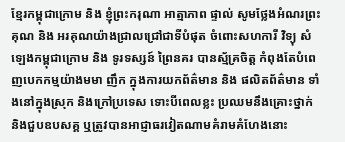ខ្មែរកម្ពុជាក្រោម និង ខ្ញុំព្រះករុណា អាត្មាភាព ផ្ទាល់ សូមថ្លែងអំណរព្រះគុណ និង អរគុណយ៉ាងជ្រាលជ្រៅជាទីបំផុត ចំពោះសហការី វិទ្យុ សំឡេងកម្ពុជាក្រោម និង ទូរទស្សន៍ ព្រៃនគរ បានស្ម័គ្រចិត្ត កំពុងតែបំពេញបេកកម្មយ៉ាងមមា ញឹក ក្នុងការយកព័ត៌មាន និង ផលិតព័ត៌មាន ទាំងនៅក្នុងស្រុក និងក្រៅប្រទេស ទោះបីពេលខ្លះ ប្រឈមនឹងគ្រោះថ្នាក់ និងជួបឧបសគ្គ ឬត្រូវបានអាជ្ញាធរវៀតណាមគំរាមគំហែងនោះ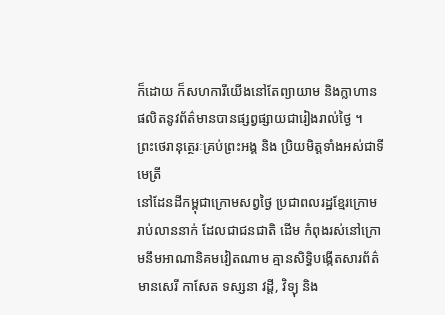ក៏ដោយ ក៏សហការីយើងនៅតែព្យាយាម និងក្លាហាន ផលិតនូវព័ត៌មានបានផ្សព្វផ្សាយជារៀងរាល់ថ្ងៃ ។
ព្រះថេរានុត្ថេរៈគ្រប់ព្រះអង្គ និង ប្រិយមិត្តទាំងអស់ជាទីមេត្រី
នៅដែនដីកម្ពុជាក្រោមសព្វថ្ងៃ ប្រជាពលរដ្ឋខ្មែរក្រោមរាប់លាននាក់ ដែលជាជនជាតិ ដើម កំពុងរស់នៅក្រោមនឹមអាណានិគមវៀតណាម គ្មានសិទ្ធិបង្កើតសារព័ត៌មានសេរី កាសែត ទស្សនា វដ្តី, វិទ្យុ និង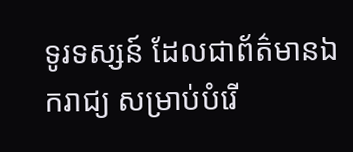ទូរទស្សន៍ ដែលជាព័ត៌មានឯករាជ្យ សម្រាប់បំរើ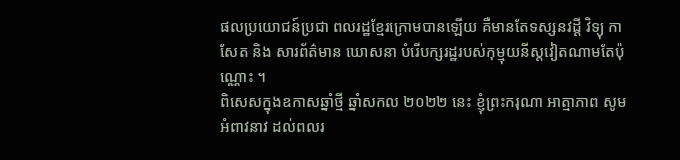ផលប្រយោជន៍ប្រជា ពលរដ្ឋខ្មែរក្រោមបានឡើយ គឺមានតែទស្សនវដ្តី វិទ្យុ កាសែត និង សារព័ត៌មាន ឃោសនា បំរើបក្សរដ្ឋរបស់កុម្មុយនីស្តវៀតណាមតែប៉ុណ្ណោះ ។
ពិសេសក្នុងឧកាសឆ្នាំថ្មី ឆ្នាំសកល ២០២២ នេះ ខ្ញុំព្រះករុណា អាត្មាភាព សូមអំពាវនាវ ដល់ពលរ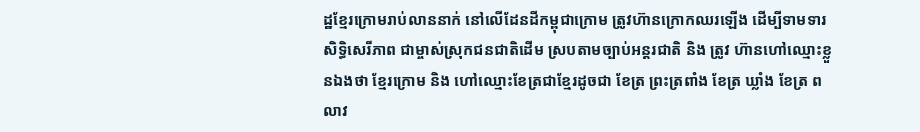ដ្ឋខ្មែរក្រោមរាប់លាននាក់ នៅលើដែនដីកម្ពុជាក្រោម ត្រូវហ៊ានក្រោកឈរឡើង ដើម្បីទាមទារសិទ្ធិសេរីភាព ជាម្ចាស់ស្រុកជនជាតិដើម ស្របតាមច្បាប់អន្តរជាតិ និង ត្រូវ ហ៊ានហៅឈ្មោះខ្លួនឯងថា ខ្មែរក្រោម និង ហៅឈ្មោះខែត្រជាខ្មែរដូចជា ខែត្រ ព្រះត្រពាំង ខែត្រ ឃ្លាំង ខែត្រ ពលាវ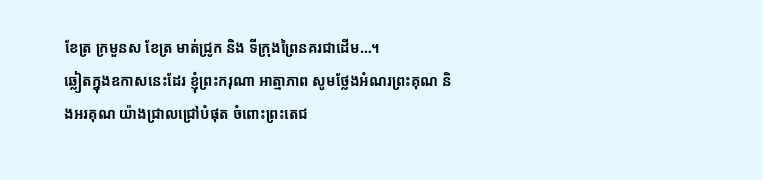ខែត្រ ក្រមួនស ខែត្រ មាត់ជ្រូក និង ទីក្រុងព្រៃនគរជាដើម…។
ឆ្លៀតក្នុងឧកាសនេះដែរ ខ្ញុំព្រះករុណា អាត្មាភាព សូមថ្លែងអំណរព្រះគុណ និងអរគុណ យ៉ាងជ្រាលជ្រៅបំផុត ចំពោះព្រះតេជ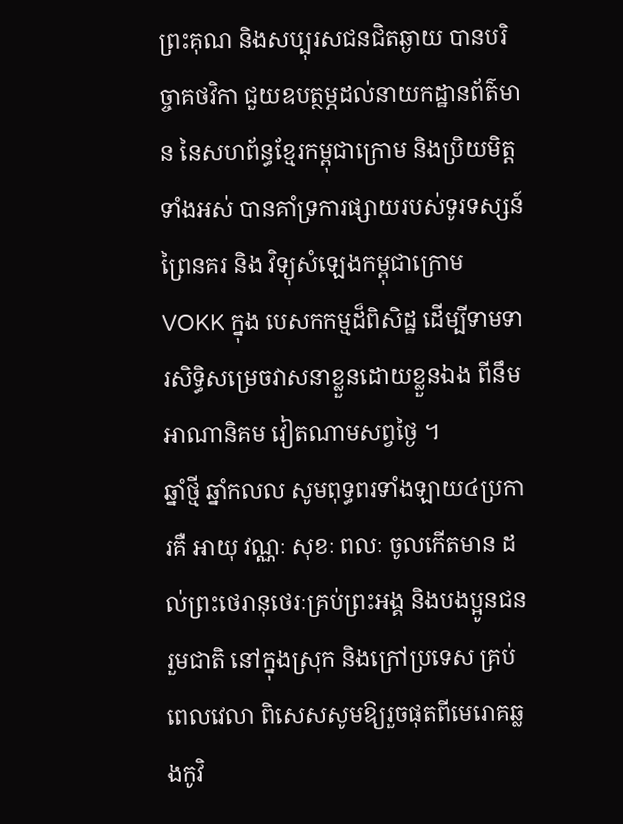ព្រះគុណ និងសប្បុរសជនជិតឆ្ងាយ បានបរិច្ចាគថវិកា ជួយឧបត្ថម្ភដល់នាយកដ្ឋានព័ត៌មាន នៃសហព័ន្ធខ្មែរកម្ពុជាក្រោម និងប្រិយមិត្តទាំងអស់ បានគាំទ្រការផ្សាយរបស់ទូរទស្សន៍ព្រៃនគរ និង វិទ្យុសំឡេងកម្ពុជាក្រោម VOKK ក្នុង បេសកកម្មដ៏ពិសិដ្ឋ ដើម្បីទាមទារសិទ្ធិសម្រេចវាសនាខ្លួនដោយខ្លួនឯង ពីនឹមអាណានិគម វៀតណាមសព្វថ្ងៃ ។
ឆ្នាំថ្មី ឆ្នាំកលល សូមពុទ្ធពរទាំងឡាយ៤ប្រការគឺ អាយុ វណ្ណៈ សុខៈ ពលៈ ចូលកើតមាន ដល់ព្រះថេរានុថេរៈគ្រប់ព្រះអង្គ និងបងប្អូនជនរួមជាតិ នៅក្នុងស្រុក និងក្រៅប្រទេស គ្រប់ ពេលវេលា ពិសេសសូមឱ្យរួចផុតពីមេរោគឆ្លងកូវិ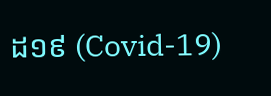ដ១៩ (Covid-19)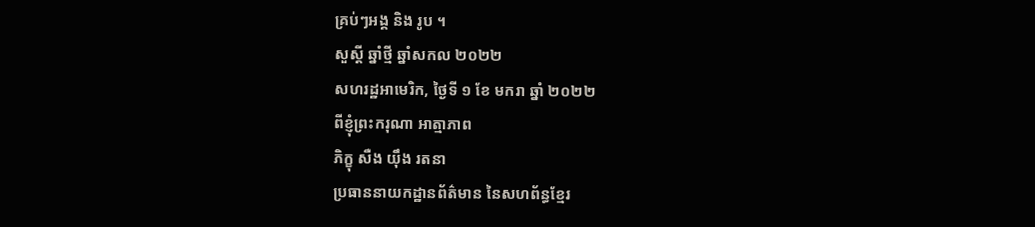គ្រប់ៗអង្គ និង រូប ។
សួស្តី ឆ្នាំថ្មី ឆ្នាំសកល ២០២២
សហរដ្ឋអាមេរិក, ថ្ងៃទី ១ ខែ មករា ឆ្នាំ ២០២២
ពីខ្ញុំព្រះករុណា អាត្មាភាព
ភិក្ខុ សឺង យ៉ឹង រតនា
ប្រធាននាយកដ្ឋានព័ត៌មាន នៃសហព័ន្ធខ្មែរ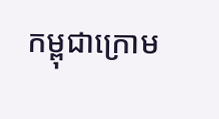កម្ពុជាក្រោម